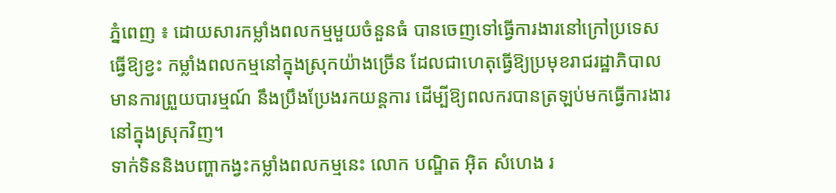ភ្នំពេញ ៖ ដោយសារកម្លាំងពលកម្មមួយចំនួនធំ បានចេញទៅធ្វើការងារនៅក្រៅប្រទេស ធ្វើឱ្យខ្វះ កម្លាំងពលកម្មនៅក្នុងស្រុកយ៉ាងច្រើន ដែលជាហេតុធ្វើឱ្យប្រមុខរាជរដ្ឋាភិបាលមានការព្រួយបារម្មណ៍ នឹងប្រឹងប្រែងរកយន្តការ ដើម្បីឱ្យពលករបានត្រឡប់មកធ្វើការងារនៅក្នុងស្រុកវិញ។
ទាក់ទិននិងបញ្ហាកង្វះកម្លាំងពលកម្មនេះ លោក បណ្ឌិត អ៊ិត សំហេង រ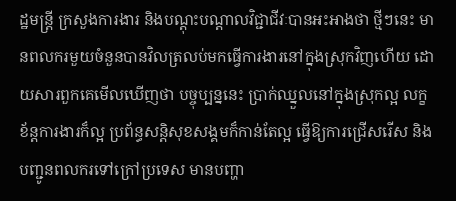ដ្ឋមន្ត្រី ក្រសួងការងារ និងបណ្តុះបណ្តាលវិជ្ជាជីវៈបានអះអាងថា ថ្មីៗនេះ មានពលករមួយចំនួនបានវិលត្រលប់មកធ្វើការងារនៅក្នុងស្រុកវិញហើយ ដោយសារពួកគេមើលឃើញថា បច្ចុប្បន្ននេះ ប្រាក់ឈ្នួលនៅក្នុងស្រុកល្អ លក្ខខ័ន្តការងារក៏ល្អ ប្រព័ន្ធសន្តិសុខសង្គមក៏កាន់តែល្អ ធ្វើឱ្យការជ្រើសរើស និងបញ្ជូនពលករទៅក្រៅប្រទេស មានបញ្ហា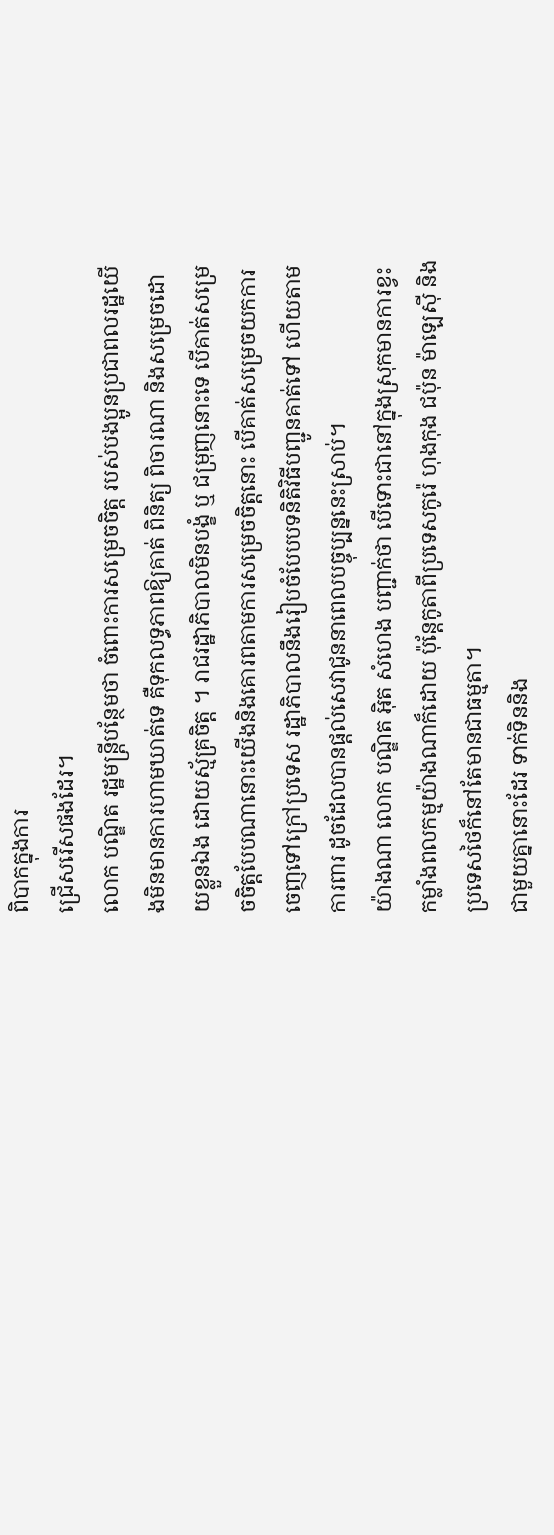ពិបាកក្នុងការ
ជ្រើសរើសផងដែរ។
លោក បណ្ឌិត រដ្ឋមន្ត្រីបន្ថែមថា ចំពោះការសម្រេចចិត្ត របស់បងប្អូនប្រជាពលរដ្ឋយើងមិនមានការហាមឃាត់ទេ គឺទុកលទ្ធភាពឱ្យគាត់ ពិនិត្យ ពិចារណា និងសម្រេចដោយខ្លួនឯង ដោយស្ម័គ្រចិត្ត ។ រាជរដ្ឋាភិបាលមិនបង្ខំ ឬ ជម្រុញនោះទេ បើគាត់សម្រេចចិត្តបែបណានោះយើងនិងគោរពតាមការសម្រេចចិត្តនោះ បើគាត់សម្រេចយកការចេញទៅក្រៅប្រទេស រដ្ឋាភិបាលនឹងរៀបចំបែបបទនិតិវិធីបញ្ជូនគាត់ទៅ ហើយតាមការពារ ដូចដែលបានផ្តល់សេវាជូននាពេលបច្ចុប្បន្ននេះស្រាប់។
យ៉ាងណា លោក បណ្ឌិត អ៊ិត សំហេង បញ្ជាក់ថា បើទោះជានៅក្នុងស្រុកមានការខ្វះកម្លាំងពលកម្មយ៉ាងណាក៏ដោយ ប៉ុន្តែកូតាពីប្រទេសកូរ៉េ ហុងកុង ជប៉ុន ម៉ាឡេស៊ី និងប្រទេសថៃក៏នៅតែមានជាធម្មតា។
ជាមួយគ្នានោះដែរ ទាក់ទិននិង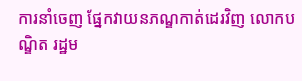ការនាំចេញ ផ្នែកវាយនភណ្ឌកាត់ដេរវិញ លោកបណ្ឌិត រដ្ឋម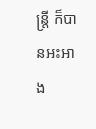ន្ត្រី ក៏បានអះអាង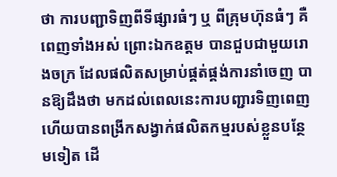ថា ការបញ្ជាទិញពីទីផ្សារធំៗ ឬ ពីគ្រុមហ៊ុនធំៗ គឺពេញទាំងអស់ ព្រោះឯកឧត្តម បានជួបជាមួយរោងចក្រ ដែលផលិតសម្រាប់ផ្គត់ផ្គង់ការនាំចេញ បានឱ្យដឹងថា មកដល់ពេលនេះការបញ្ជារទិញពេញ ហើយបានពង្រីកសង្វាក់ផលិតកម្មរបស់ខ្លួនបន្ថែមទៀត ដើ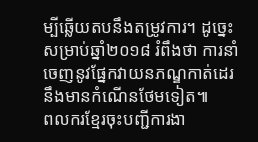ម្បីឆ្លើយតបនឹងតម្រូវការ។ ដូច្នេះ សម្រាប់ឆ្នាំ២០១៨ រំពឹងថា ការនាំចេញនូវផ្នែកវាយនភណ្ឌកាត់ដេរ នឹងមានកំណើនថែមទៀត៕
ពលករខ្មែរចុះបញ្ជីការងា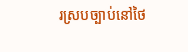រស្របច្បាប់នៅថៃ